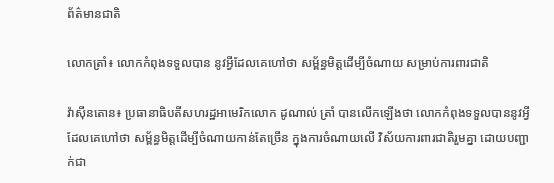ព័ត៌មានជាតិ

លោកត្រាំ៖ លោកកំពុងទទួលបាន នូវអ្វីដែលគេហៅថា សម្ព័ន្ធមិត្តដើម្បីចំណាយ សម្រាប់ការពារជាតិ

វ៉ាស៊ីនតោន៖ ប្រធានាធិបតីសហរដ្ឋអាមេរិកលោក ដូណាល់ ត្រាំ បានលើកឡើងថា លោកកំពុងទទួលបាននូវអ្វី ដែលគេហៅថា សម្ព័ន្ធមិត្តដើម្បីចំណាយកាន់តែច្រើន ក្នុងការចំណាយលើ វិស័យការពារជាតិរួមគ្នា ដោយបញ្ជាក់ជា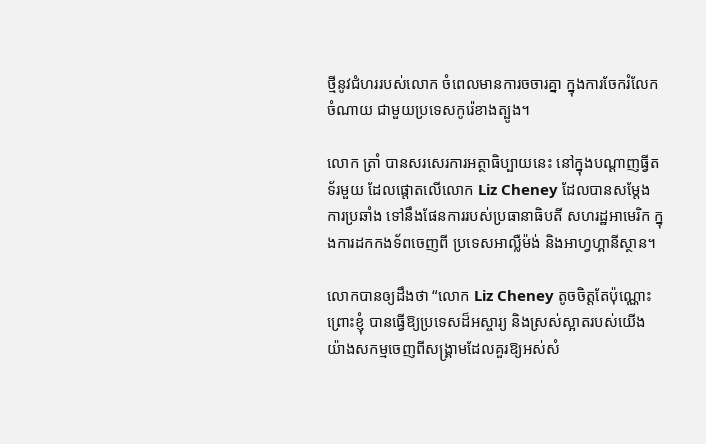ថ្មីនូវជំហររបស់លោក ចំពេលមានការចចារគ្នា ក្នុងការចែករំលែកចំណាយ ជាមួយប្រទេសកូរ៉េខាងត្បូង។

លោក ត្រាំ បានសរសេរការអត្ថាធិប្បាយនេះ នៅក្នុងបណ្ដាញធ្វីតទ័រមួយ ដែលផ្តោតលើលោក Liz Cheney ដែលបានសម្តែងការប្រឆាំង ទៅនឹងផែនការរបស់ប្រធានាធិបតី សហរដ្ឋអាមេរិក ក្នុងការដកកងទ័ពចេញពី ប្រទេសអាល្លឺម៉ង់ និងអាហ្វហ្គានីស្ថាន។

លោកបានឲ្យដឹងថា “លោក Liz Cheney តូចចិត្តតែប៉ុណ្ណោះព្រោះខ្ញុំ បានធ្វើឱ្យប្រទេសដ៏អស្ចារ្យ និងស្រស់ស្អាតរបស់យើង យ៉ាងសកម្មចេញពីសង្គ្រាមដែលគួរឱ្យអស់សំ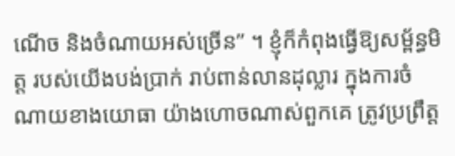ណើច និងចំណាយអស់ច្រើន” ។ ខ្ញុំក៏កំពុងធ្វើឱ្យសម្ព័ន្ធមិត្ត របស់យើងបង់ប្រាក់ រាប់ពាន់លានដុល្លារ ក្នុងការចំណាយខាងយោធា យ៉ាងហោចណាស់ពួកគេ ត្រូវប្រព្រឹត្ដ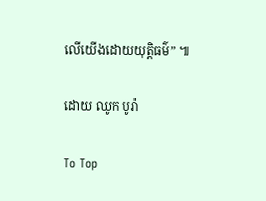លើយើងដោយយុត្តិធម៌” ៕

ដោយ ឈូក បូរ៉ា

To Top